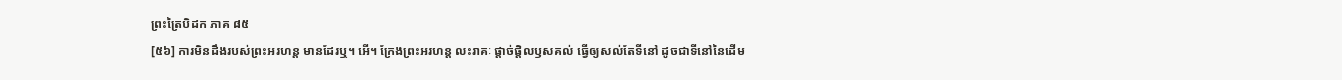ព្រះត្រៃបិដក ភាគ ៨៥
[៥៦] ការមិនដឹងរបស់ព្រះអរហន្ត មានដែរឬ។ អើ។ ក្រែងព្រះអរហន្ត លះរាគៈ ផ្តាច់ផ្តិលឫសគល់ ធើ្វឲ្យសល់តែទីនៅ ដូចជាទីនៅនៃដើម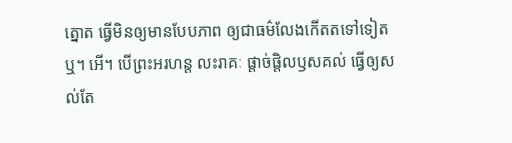ត្នោត ធើ្វមិនឲ្យមានបែបភាព ឲ្យជាធម៌លែងកើតតទៅទៀតឬ។ អើ។ បើព្រះអរហន្ត លះរាគៈ ផ្តាច់ផ្តិលឫសគល់ ធើ្វឲ្យសល់តែ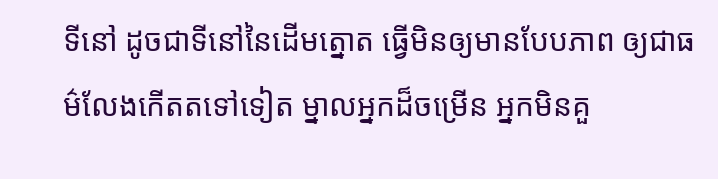ទីនៅ ដូចជាទីនៅនៃដើមត្នោត ធើ្វមិនឲ្យមានបែបភាព ឲ្យជាធម៌លែងកើតតទៅទៀត ម្នាលអ្នកដ៏ចម្រើន អ្នកមិនគួ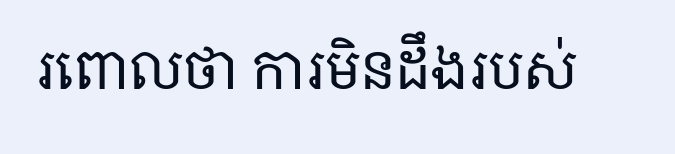រពោលថា ការមិនដឹងរបស់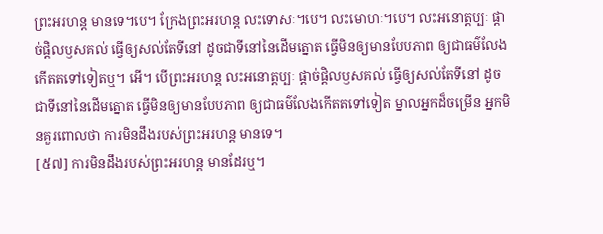ព្រះអរហន្ត មានទេ។បេ។ ក្រែងព្រះអរហន្ត លះទោសៈ។បេ។ លះមោហៈ។បេ។ លះអនោត្តប្បៈ ផ្តាច់ផ្តិលឫសគល់ ធើ្វឲ្យសល់តែទីនៅ ដូចជាទីនៅនៃដើមត្នោត ធើ្វមិនឲ្យមានបែបភាព ឲ្យជាធម៌លែងកើតតទៅទៀតឬ។ អើ។ បើព្រះអរហន្ត លះអនោត្តប្បៈ ផ្តាច់ផ្តិលឫសគល់ ធើ្វឲ្យសល់តែទីនៅ ដូចជាទីនៅនៃដើមត្នោត ធើ្វមិនឲ្យមានបែបភាព ឲ្យជាធម៌លែងកើតតទៅទៀត ម្នាលអ្នកដ៏ចម្រើន អ្នកមិនគួរពោលថា ការមិនដឹងរបស់ព្រះអរហន្ត មានទេ។
[៥៧] ការមិនដឹងរបស់ព្រះអរហន្ត មានដែរឬ។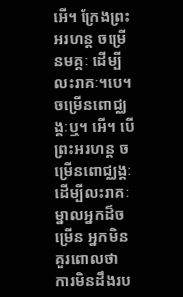អើ។ ក្រែងព្រះអរហន្ត ចម្រើនមគ្គៈ ដើម្បីលះរាគៈ។បេ។ ចម្រើនពោជ្ឈង្គៈឬ។ អើ។ បើព្រះអរហន្ត ចម្រើនពោជ្ឈង្គៈ ដើម្បីលះរាគៈ ម្នាលអ្នកដ៏ចម្រើន អ្នកមិនគួរពោលថា ការមិនដឹងរប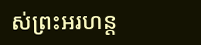ស់ព្រះអរហន្ត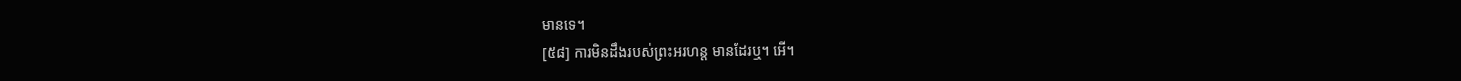មានទេ។
[៥៨] ការមិនដឹងរបស់ព្រះអរហន្ត មានដែរឬ។ អើ។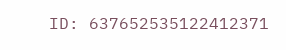ID: 637652535122412371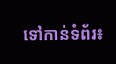ទៅកាន់ទំព័រ៖